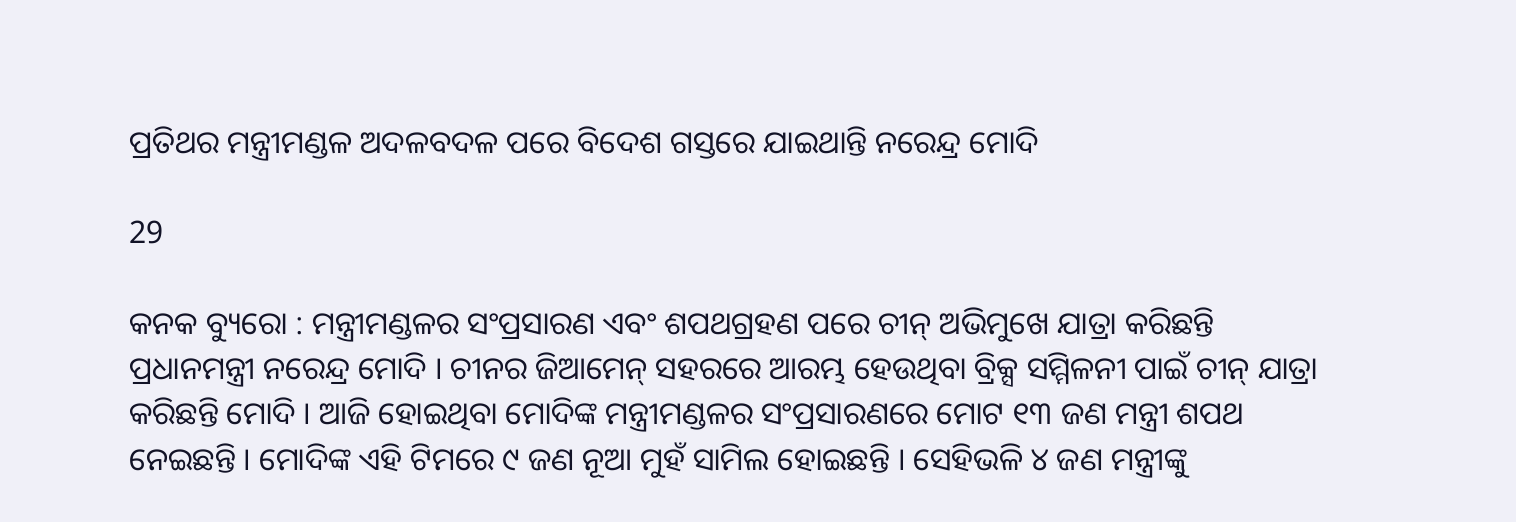ପ୍ରତିଥର ମନ୍ତ୍ରୀମଣ୍ଡଳ ଅଦଳବଦଳ ପରେ ବିଦେଶ ଗସ୍ତରେ ଯାଇଥାନ୍ତି ନରେନ୍ଦ୍ର ମୋଦି

29

କନକ ବ୍ୟୁରୋ : ମନ୍ତ୍ରୀମଣ୍ଡଳର ସଂପ୍ରସାରଣ ଏବଂ ଶପଥଗ୍ରହଣ ପରେ ଚୀନ୍ ଅଭିମୁଖେ ଯାତ୍ରା କରିଛନ୍ତି ପ୍ରଧାନମନ୍ତ୍ରୀ ନରେନ୍ଦ୍ର ମୋଦି । ଚୀନର ଜିଆମେନ୍ ସହରରେ ଆରମ୍ଭ ହେଉଥିବା ବ୍ରିକ୍ସ ସମ୍ମିଳନୀ ପାଇଁ ଚୀନ୍ ଯାତ୍ରା କରିଛନ୍ତି ମୋଦି । ଆଜି ହୋଇଥିବା ମୋଦିଙ୍କ ମନ୍ତ୍ରୀମଣ୍ଡଳର ସଂପ୍ରସାରଣରେ ମୋଟ ୧୩ ଜଣ ମନ୍ତ୍ରୀ ଶପଥ ନେଇଛନ୍ତି । ମୋଦିଙ୍କ ଏହି ଟିମରେ ୯ ଜଣ ନୂଆ ମୁହଁ ସାମିଲ ହୋଇଛନ୍ତି । ସେହିଭଳି ୪ ଜଣ ମନ୍ତ୍ରୀଙ୍କୁ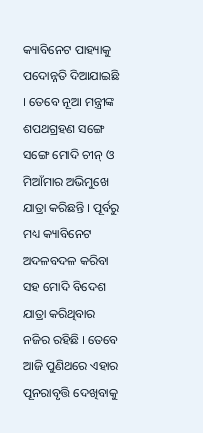କ୍ୟାବିନେଟ ପାହ୍ୟାକୁ ପଦୋନ୍ନତି ଦିଆଯାଇଛି । ତେବେ ନୂଆ ମନ୍ତ୍ରୀଙ୍କ ଶପଥଗ୍ରହଣ ସଙ୍ଗେ ସଙ୍ଗେ ମୋଦି ଚୀନ୍ ଓ ମିଆଁମାର ଅଭିମୁଖେ ଯାତ୍ରା କରିଛନ୍ତି । ପୂର୍ବରୁ ମଧ୍ୟ କ୍ୟାବିନେଟ ଅଦଳବଦଳ କରିବା ସହ ମୋଦି ବିଦେଶ ଯାତ୍ରା କରିଥିବାର ନଜିର ରହିଛି । ତେବେ ଆଜି ପୁଣିଥରେ ଏହାର ପୂନରାବୃତ୍ତି ଦେଖିବାକୁ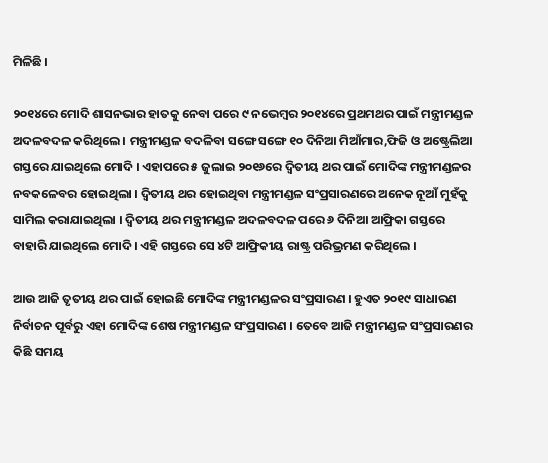ମିଳିଛି ।

୨୦୧୪ରେ ମୋଦି ଶାସନଭାର ହାତକୁ ନେବା ପରେ ୯ ନଭେମ୍ବର ୨୦୧୪ରେ ପ୍ରଥମଥର ପାଇଁ ମନ୍ତ୍ରୀମଣ୍ଡଳ ଅଦଳବଦଳ କରିଥିଲେ । ମନ୍ତ୍ରୀମଣ୍ଡଳ ବଦଳିବା ସଙ୍ଗେ ସଙ୍ଗେ ୧୦ ଦିନିଆ ମିଆଁମାର,ଫିଜି ଓ ଅଷ୍ଟ୍ରେଲିଆ ଗସ୍ତରେ ଯାଇଥିଲେ ମୋଦି । ଏହାପରେ ୫ ଜୁଲାଇ ୨୦୧୬ରେ ଦ୍ୱିତୀୟ ଥର ପାଇଁ ମୋଦିଙ୍କ ମନ୍ତ୍ରୀମଣ୍ଡଳର ନବକଳେବର ହୋଇଥିଲା । ଦ୍ୱିତୀୟ ଥର ହୋଇଥିବା ମନ୍ତ୍ରୀମଣ୍ଡଳ ସଂପ୍ରସାରଣରେ ଅନେକ ନୂଆଁ ମୁହଁକୁ ସାମିଲ କରାଯାଇଥିଲା । ଦ୍ୱିତୀୟ ଥର ମନ୍ତ୍ରୀମଣ୍ଡଳ ଅଦଳବଦଳ ପରେ ୬ ଦିନିଆ ଆଫ୍ରିକା ଗସ୍ତରେ ବାହାରି ଯାଇଥିଲେ ମୋଦି । ଏହି ଗସ୍ତରେ ସେ ୪ଟି ଆଫ୍ରିକୀୟ ରାଷ୍ଟ୍ର ପରିଭ୍ରମଣ କରିଥିଲେ ।

ଆଉ ଆଜି ତୃତୀୟ ଥର ପାଇଁ ହୋଇଛି ମୋଦିଙ୍କ ମନ୍ତ୍ରୀମଣ୍ଡଳର ସଂପ୍ରସାରଣ । ହୁଏତ ୨୦୧୯ ସାଧାରଣ ନିର୍ବାଚନ ପୂର୍ବରୁ ଏହା ମୋଦିଙ୍କ ଶେଷ ମନ୍ତ୍ରୀମଣ୍ଡଳ ସଂପ୍ରସାରଣ । ତେବେ ଆଜି ମନ୍ତ୍ରୀମଣ୍ଡଳ ସଂପ୍ରସାରଣର କିଛି ସମୟ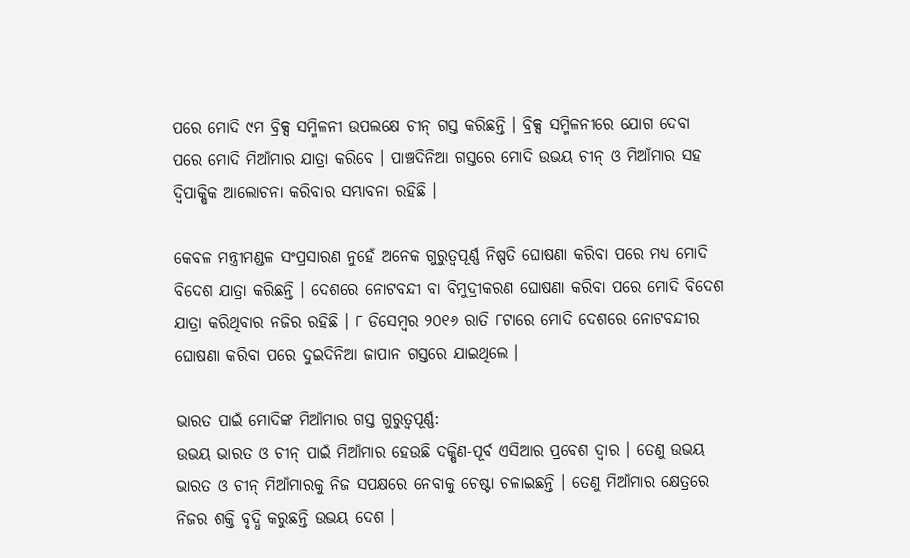ପରେ ମୋଦି ୯ମ ବ୍ରିକ୍ସ ସମ୍ମିଳନୀ ଉପଲକ୍ଷେ ଚୀନ୍ ଗସ୍ତ କରିଛନ୍ତି । ବ୍ରିକ୍ସ ସମ୍ମିଳନୀରେ ଯୋଗ ଦେବା ପରେ ମୋଦି ମିଆଁମାର ଯାତ୍ରା କରିବେ । ପାଞ୍ଚଦିନିଆ ଗସ୍ତରେ ମୋଦି ଉଭୟ ଚୀନ୍ ଓ ମିଆଁମାର ସହ ଦ୍ୱିପାକ୍ଷିକ ଆଲୋଚନା କରିବାର ସମ୍ଭାବନା ରହିଛି ।

କେବଳ ମନ୍ତ୍ରୀମଣ୍ଡଳ ସଂପ୍ରସାରଣ ନୁହେଁ ଅନେକ ଗୁରୁତ୍ୱପୂର୍ଣ୍ଣ ନିଷ୍ପତି ଘୋଷଣା କରିବା ପରେ ମଧ୍ୟ ମୋଦି ବିଦେଶ ଯାତ୍ରା କରିଛନ୍ତି । ଦେଶରେ ନୋଟବନ୍ଦୀ ବା ବିମୁଦ୍ରୀକରଣ ଘୋଷଣା କରିବା ପରେ ମୋଦି ବିଦେଶ ଯାତ୍ରା କରିଥିବାର ନଜିର ରହିଛି । ୮ ଡିସେମ୍ବର ୨୦୧୬ ରାତି ୮ଟାରେ ମୋଦି ଦେଶରେ ନୋଟବନ୍ଦୀର ଘୋଷଣା କରିବା ପରେ ଦୁଇଦିନିଆ ଜାପାନ ଗସ୍ତରେ ଯାଇଥିଲେ ।

ଭାରତ ପାଇଁ ମୋଦିଙ୍କ ମିଆଁମାର ଗସ୍ତ ଗୁରୁତ୍ୱପୂର୍ଣ୍ଣ:
ଉଭୟ ଭାରତ ଓ ଚୀନ୍ ପାଇଁ ମିଆଁମାର ହେଉଛି ଦକ୍ଷିଣ-ପୂର୍ବ ଏସିଆର ପ୍ରବେଶ ଦ୍ୱାର । ତେଣୁ ଉଭୟ ଭାରତ ଓ ଚୀନ୍ ମିଆଁମାରକୁ ନିଜ ସପକ୍ଷରେ ନେବାକୁ ଚେଷ୍ଟା ଚଳାଇଛନ୍ତି । ତେଣୁ ମିଆଁମାର କ୍ଷେତ୍ରରେ ନିଜର ଶକ୍ତି ବୃଦ୍ଧି କରୁଛନ୍ତି ଉଭୟ ଦେଶ ।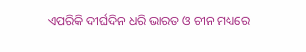ଏପରିକି ଦୀର୍ଘଦିନ ଧରି ଭାରତ ଓ ଚୀନ ମଧ୍ୟରେ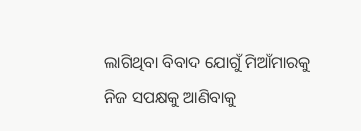ଲାଗିଥିବା ବିବାଦ ଯୋଗୁଁ ମିଆଁମାରକୁ ନିଜ ସପକ୍ଷକୁ ଆଣିବାକୁ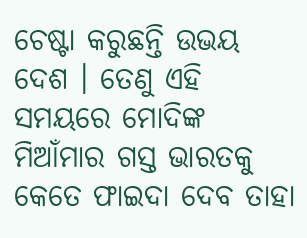ଚେଷ୍ଟା କରୁଛନ୍ତି ଉଭୟ ଦେଶ । ତେଣୁ ଏହି ସମୟରେ ମୋଦିଙ୍କ ମିଆଁମାର ଗସ୍ତ ଭାରତକୁ କେତେ ଫାଇଦା ଦେବ ତାହା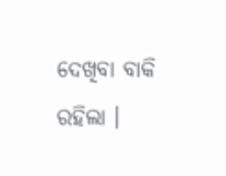ଦେଖିବା ବାକି ରହିଲା ।